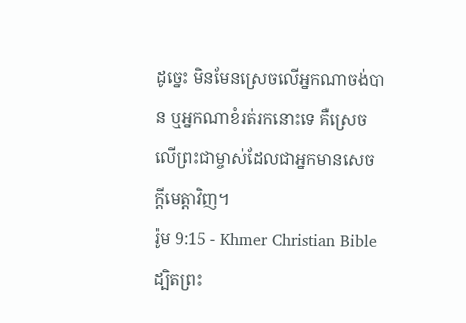ដូច្នេះ មិនមែនស្រេចលើអ្នកណាចង់បាន ឬអ្នកណាខំរត់រកនោះទេ គឺស្រេចលើព្រះជាម្ចាស់ដែលជាអ្នកមានសេចក្ដីមេត្ដាវិញ។
រ៉ូម 9:15 - Khmer Christian Bible ដ្បិតព្រះ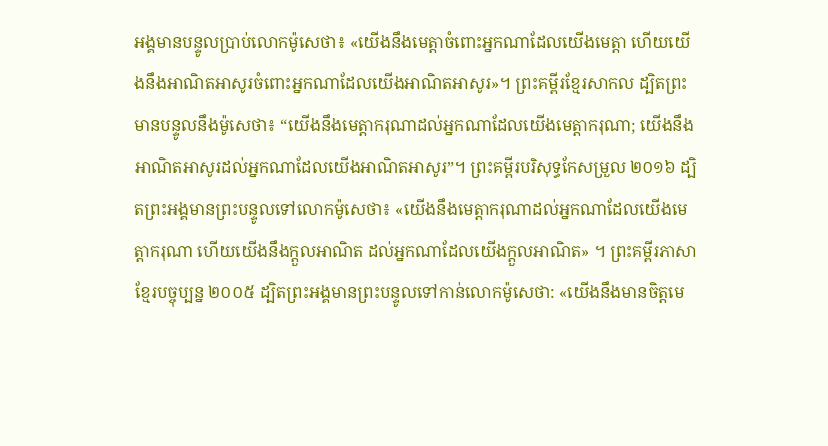អង្គមានបន្ទូលប្រាប់លោកម៉ូសេថា៖ «យើងនឹងមេត្ដាចំពោះអ្នកណាដែលយើងមេត្ដា ហើយយើងនឹងអាណិតអាសូរចំពោះអ្នកណាដែលយើងអាណិតអាសូរ»។ ព្រះគម្ពីរខ្មែរសាកល ដ្បិតព្រះមានបន្ទូលនឹងម៉ូសេថា៖ “យើងនឹងមេត្តាករុណាដល់អ្នកណាដែលយើងមេត្តាករុណា; យើងនឹងអាណិតអាសូរដល់អ្នកណាដែលយើងអាណិតអាសូរ”។ ព្រះគម្ពីរបរិសុទ្ធកែសម្រួល ២០១៦ ដ្បិតព្រះអង្គមានព្រះបន្ទូលទៅលោកម៉ូសេថា៖ «យើងនឹងមេត្តាករុណាដល់អ្នកណាដែលយើងមេត្តាករុណា ហើយយើងនឹងក្តួលអាណិត ដល់អ្នកណាដែលយើងក្តួលអាណិត» ។ ព្រះគម្ពីរភាសាខ្មែរបច្ចុប្បន្ន ២០០៥ ដ្បិតព្រះអង្គមានព្រះបន្ទូលទៅកាន់លោកម៉ូសេថា: «យើងនឹងមានចិត្តមេ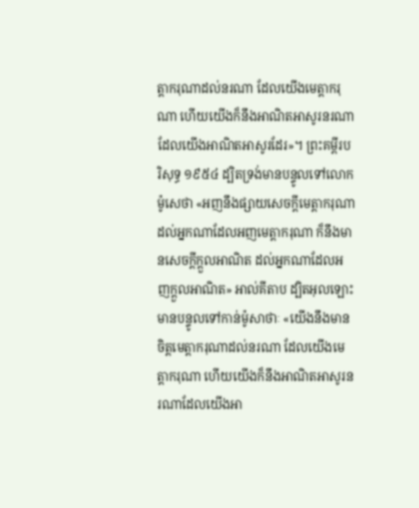ត្តាករុណាដល់នរណា ដែលយើងមេត្តាករុណា ហើយយើងក៏នឹងអាណិតអាសូរនរណា ដែលយើងអាណិតអាសូរដែរ»។ ព្រះគម្ពីរបរិសុទ្ធ ១៩៥៤ ដ្បិតទ្រង់មានបន្ទូលទៅលោកម៉ូសេថា «អញនឹងផ្សាយសេចក្ដីមេត្តាករុណា ដល់អ្នកណាដែលអញមេត្តាករុណា ក៏នឹងមានសេចក្ដីក្តួលអាណិត ដល់អ្នកណាដែលអញក្តួលអាណិត» អាល់គីតាប ដ្បិតអុលឡោះមានបន្ទូលទៅកាន់ម៉ូសាថាៈ «យើងនឹងមានចិត្ដមេត្ដាករុណាដល់នរណា ដែលយើងមេត្ដាករុណា ហើយយើងក៏នឹងអាណិតអាសូរនរណាដែលយើងអា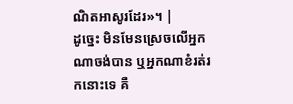ណិតអាសូរដែរ»។ |
ដូច្នេះ មិនមែនស្រេចលើអ្នកណាចង់បាន ឬអ្នកណាខំរត់រកនោះទេ គឺ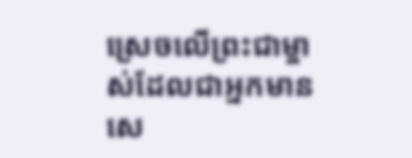ស្រេចលើព្រះជាម្ចាស់ដែលជាអ្នកមានសេ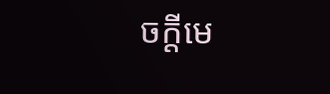ចក្ដីមេ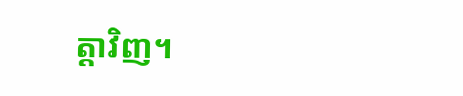ត្ដាវិញ។